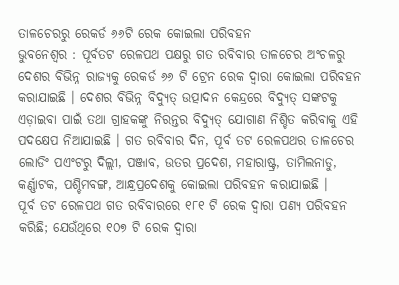ତାଳଚେରରୁ ରେକର୍ଡ ୬୬ଟି ରେକ କୋଇଲା ପରିବହନ
ଭୁବନେଶ୍ୱର : ପୂର୍ବତଟ ରେଳପଥ ପକ୍ଷରୁ ଗତ ରବିବାର ତାଳଚେର ଅଂଚଳରୁ ଦେଶର ବିଭିନ୍ନ ରାଜ୍ୟକୁ ରେକର୍ଡ ୬୬ ଟି ଟ୍ରେନ ରେକ ଦ୍ୱାରା କୋଇଲା ପରିବହନ କରାଯାଇଛି । ଦେଶର ବିଭିନ୍ନ ବିଦ୍ୟୁତ୍ ଉତ୍ପାଦନ କେନ୍ଦ୍ରରେ ବିଦ୍ୟୁତ୍ ସଙ୍କଟକୁ ଏଡ଼ାଇବା ପାଇଁ ତଥା ଗ୍ରାହକଙ୍କୁ ନିରନ୍ତର ବିଦ୍ୟୁତ୍ ଯୋଗାଣ ନିଶ୍ଚିତ କରିବାକୁ ଏହି ପଦକ୍ଷେପ ନିଆଯାଇଛି । ଗତ ରବିବାର ଦିନ, ପୂର୍ବ ତଟ ରେଳପଥର ତାଳଚେର ଲୋଡିଂ ପଏଂଟରୁ ଦିଲ୍ଲୀ, ପଞ୍ଜାବ, ଉତର ପ୍ରଦେଶ, ମହାରାଷ୍ଟ୍ର, ତାମିଲନାଡୁ, କର୍ଣ୍ଣାଟକ, ପଶ୍ଚିମବଙ୍ଗ, ଆନ୍ଧ୍ରପ୍ରଦେଶକୁ କୋଇଲା ପରିବହନ କରାଯାଇଛି ।
ପୂର୍ବ ତଟ ରେଳପଥ ଗତ ରବିବାରରେ ୧୮୧ ଟି ରେକ ଦ୍ୱାରା ପଣ୍ୟ ପରିବହନ କରିଛି; ଯେଉଁଥିରେ ୧୦୭ ଟି ରେକ ଦ୍ୱାରା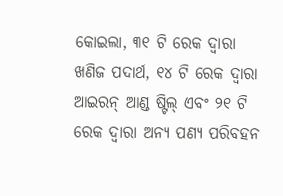କୋଇଲା, ୩୧ ଟି ରେକ ଦ୍ୱାରା ଖଣିଜ ପଦାର୍ଥ, ୧୪ ଟି ରେକ ଦ୍ୱାରା ଆଇରନ୍ ଆଣ୍ଡ ଷ୍ଟିଲ୍ ଏବଂ ୨୧ ଟି ରେକ ଦ୍ୱାରା ଅନ୍ୟ ପଣ୍ୟ ପରିବହନ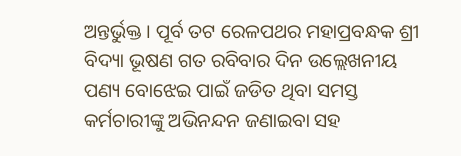ଅନ୍ତର୍ଭୁକ୍ତ । ପୂର୍ବ ତଟ ରେଳପଥର ମହାପ୍ରବନ୍ଧକ ଶ୍ରୀ ବିଦ୍ୟା ଭୂଷଣ ଗତ ରବିବାର ଦିନ ଉଲ୍ଲେଖନୀୟ ପଣ୍ୟ ବୋଝେଇ ପାଇଁ ଜଡିତ ଥିବା ସମସ୍ତ କର୍ମଚାରୀଙ୍କୁ ଅଭିନନ୍ଦନ ଜଣାଇବା ସହ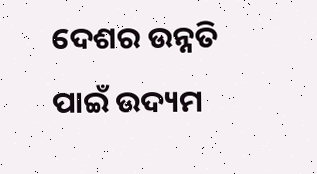ଦେଶର ଉନ୍ନତି ପାଇଁ ଉଦ୍ୟମ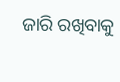ଜାରି ରଖିବାକୁ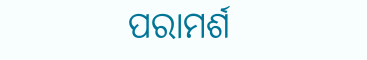ପରାମର୍ଶ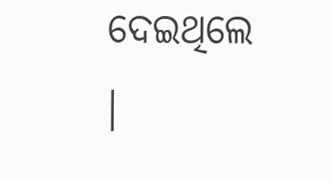ଦେଇଥିଲେ ।